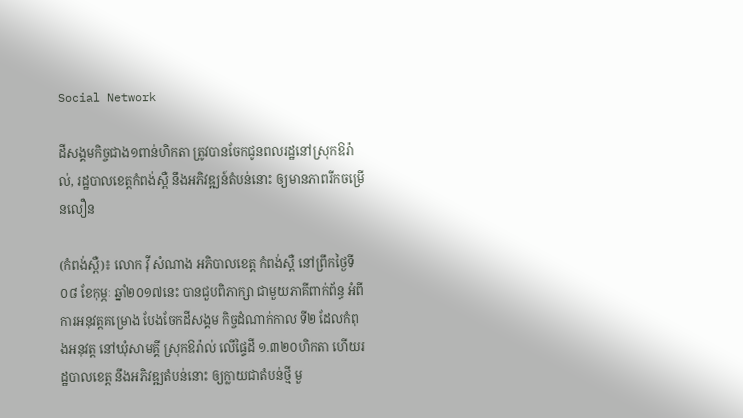Social Network

ដីសង្គមកិច្ចជាង១ពាន់ហិកតា ត្រូវបានចែកជូនពលរដ្ឋនៅស្រុកឱរ៉ាល់, រដ្ឋបាលខេត្តកំពង់ស្ពឺ នឹងអភិវឌ្ឍន៍តំបន់នោះ ឲ្យមានភាពរីកចម្រើនលឿន

(កំពង់ស្ពឺ)៖ លោក វ៉ី សំណាង អភិបាលខេត្ត កំពង់ស្ពឺ នៅព្រឹកថ្ងៃទី ០៨ ខែកុម្ភៈ ឆ្នាំ២០១៧នេះ បានជួបពិភាក្សា ជាមួយភាគីពាក់ព័ន្ធ អំពីការអនុវត្តគម្រោង បែងចែកដីសង្គម កិច្ចដំណាក់កាល ទី២ ដែលកំពុងអនុវត្ត នៅឃុំសាមគ្គី ស្រុកឱរ៉ាល់ លើផ្ទៃដី ១.៣២០ហិកតា ហើយរដ្ឋបាលខេត្ត នឹងអភិវឌ្ឍតំបន់នោះ ឲ្យក្លាយជាតំបន់ថ្មី មួ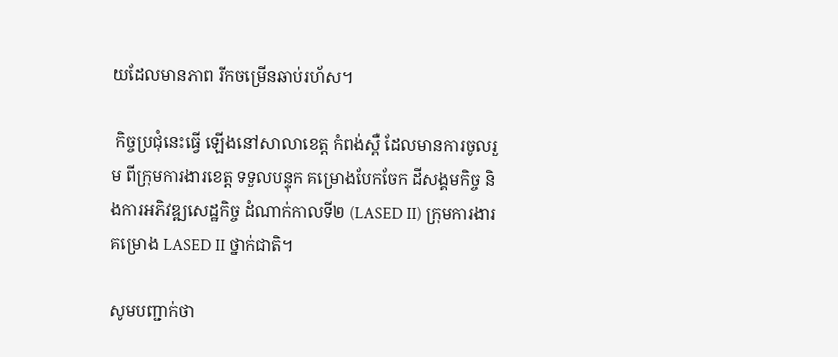យដែលមានភាព រីកចម្រើនឆាប់រហ័ស។

 កិច្ចប្រជុំនេះធ្វើ ឡើងនៅសាលាខេត្ត កំពង់ស្ពឺ ដែលមានការចូលរួម ពីក្រុមការងារខេត្ត ទទួលបន្ទុក គម្រោងបែកចែក ដីសង្គមកិច្ច និងការអភិវឌ្ឍសេដ្ឋកិច្ច ដំណាក់កាលទី២ (LASED II) ក្រុមការងារ គម្រោង LASED II ថ្នាក់ជាតិ។

សូមបញ្ជាក់ថា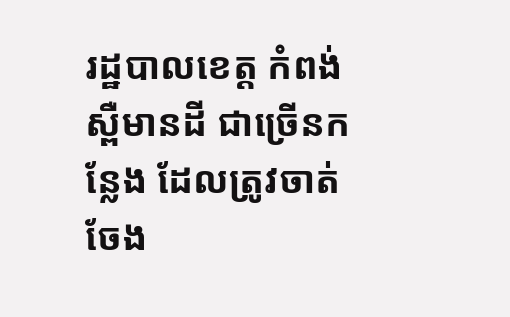រដ្ឋបាលខេត្ត កំពង់ស្ពឺមានដី ជាច្រើនកន្លែង ដែលត្រូវចាត់ចែង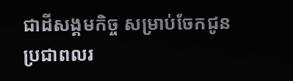ជាដីសង្គមកិច្ច សម្រាប់ចែកជូន ប្រជាពលរ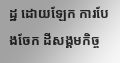ដ្ឋ ដោយឡែក ការបែងចែក ដីសង្គមកិច្ច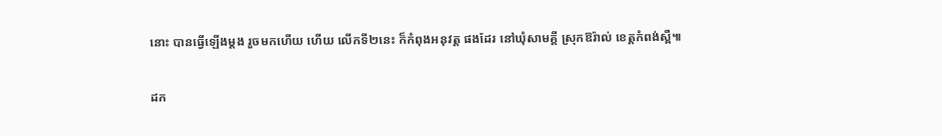នោះ បានធ្វើឡើងម្តង រួចមកហើយ ហើយ លើកទី២នេះ ក៏កំពុងអនុវត្ត ផងដែរ នៅឃុំសាមគ្គី ស្រុកឱរ៉ាល់ ខេត្តកំពង់ស្ពឺ៕

ដក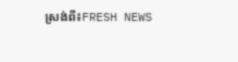ស្រង់ពី៖FRESH NEWS